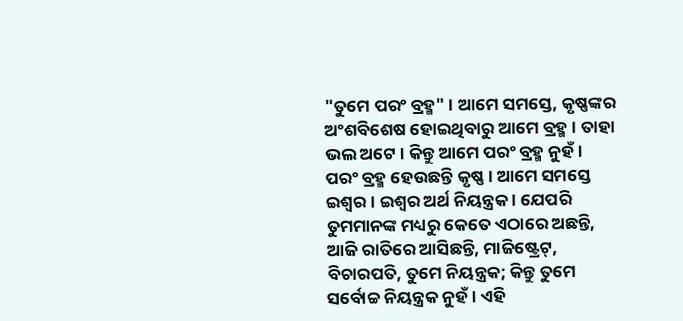"ତୁମେ ପରଂ ବ୍ରହ୍ମ" । ଆମେ ସମସ୍ତେ, କୃଷ୍ଣଙ୍କର ଅଂଶବିଶେଷ ହୋଇଥିବାରୁ ଆମେ ବ୍ରହ୍ମ । ତାହା ଭଲ ଅଟେ । କିନ୍ତୁ ଆମେ ପରଂ ବ୍ରହ୍ମ ନୁହଁ । ପରଂ ବ୍ରହ୍ମ ହେଉଛନ୍ତି କୃଷ୍ଣ । ଆମେ ସମସ୍ତେ ଇଶ୍ୱର । ଇଶ୍ୱର ଅର୍ଥ ନିୟନ୍ତ୍ରକ । ଯେପରି ତୁମମାନଙ୍କ ମଧ୍ୟରୁ କେତେ ଏଠାରେ ଅଛନ୍ତି, ଆଜି ରାତିରେ ଆସିଛନ୍ତି, ମାଜିଷ୍ଟ୍ରେଟ୍, ବିଚାରପତି, ତୁମେ ନିୟନ୍ତ୍ରକ; କିନ୍ତୁ ତୁମେ ସର୍ବୋଚ୍ଚ ନିୟନ୍ତ୍ରକ ନୁହଁ । ଏହି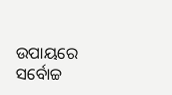ଉପାୟରେ ସର୍ବୋଚ୍ଚ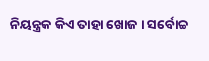ନିୟନ୍ତ୍ରକ କିଏ ତାହା ଖୋଜ । ସର୍ବୋଚ୍ଚ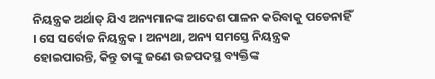ନିୟନ୍ତ୍ରକ ଅର୍ଥାତ୍ ଯିଏ ଅନ୍ୟମାନଙ୍କ ଆଦେଶ ପାଳନ କରିବାକୁ ପଡେନାହିଁ । ସେ ସର୍ବୋଚ୍ଚ ନିୟନ୍ତ୍ରକ । ଅନ୍ୟଥା, ଅନ୍ୟ ସମସ୍ତେ ନିୟନ୍ତ୍ରକ ହୋଇପାରନ୍ତି, କିନ୍ତୁ ତାଙ୍କୁ ଜଣେ ଉଚ୍ଚପଦସ୍ଥ ବ୍ୟକ୍ତିଙ୍କ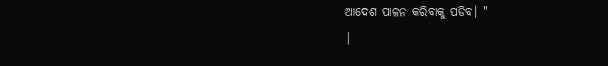ଆଦେଶ ପାଳନ କରିବାକୁ ପଡିବ। "
|